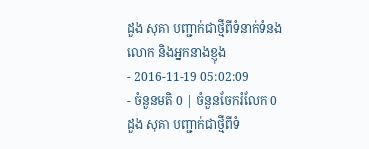ដួង សុគា បញ្ជាក់ជាថ្មីពីទំនាក់ទំនងលោក និងអ្នកនាងខ្ញុង
- 2016-11-19 05:02:09
- ចំនួនមតិ 0 | ចំនួនចែករំលែក 0
ដួង សុគា បញ្ជាក់ជាថ្មីពីទំ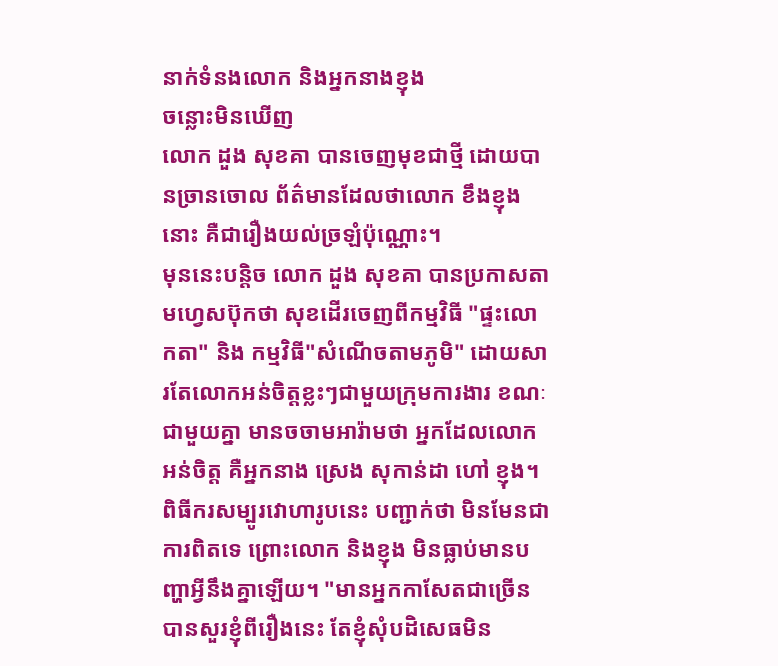នាក់ទំនងលោក និងអ្នកនាងខ្ញុង
ចន្លោះមិនឃើញ
លោក ដួង សុខគា បានចេញមុខជាថ្មី ដោយបានច្រានចោល ព័ត៌មានដែលថាលោក ខឹងខ្ញុងនោះ គឺជារឿងយល់ច្រឡំប៉ុណ្ណោះ។
មុននេះបន្តិច លោក ដួង សុខគា បានប្រកាសតាមហ្វេសប៊ុកថា សុខដើរចេញពីកម្មវិធី "ផ្ទះលោកតា" និង កម្មវិធី"សំណើចតាមភូមិ" ដោយសារតែលោកអន់ចិត្តខ្លះៗជាមួយក្រុមការងារ ខណៈជាមួយគ្នា មានចចាមអារ៉ាមថា អ្នកដែលលោកអន់ចិត្ត គឺអ្នកនាង ស្រេង សុកាន់ដា ហៅ ខ្ញុង។
ពិធីករសម្បូរវោហារូបនេះ បញ្ជាក់ថា មិនមែនជាការពិតទេ ព្រោះលោក និងខ្ញុង មិនធ្លាប់មានបញ្ហាអ្វីនឹងគ្នាឡើយ។ "មានអ្នកកាសែតជាច្រើនបានសួរខ្ញុំពីរឿងនេះ តែខ្ញុំសុំបដិសេធមិន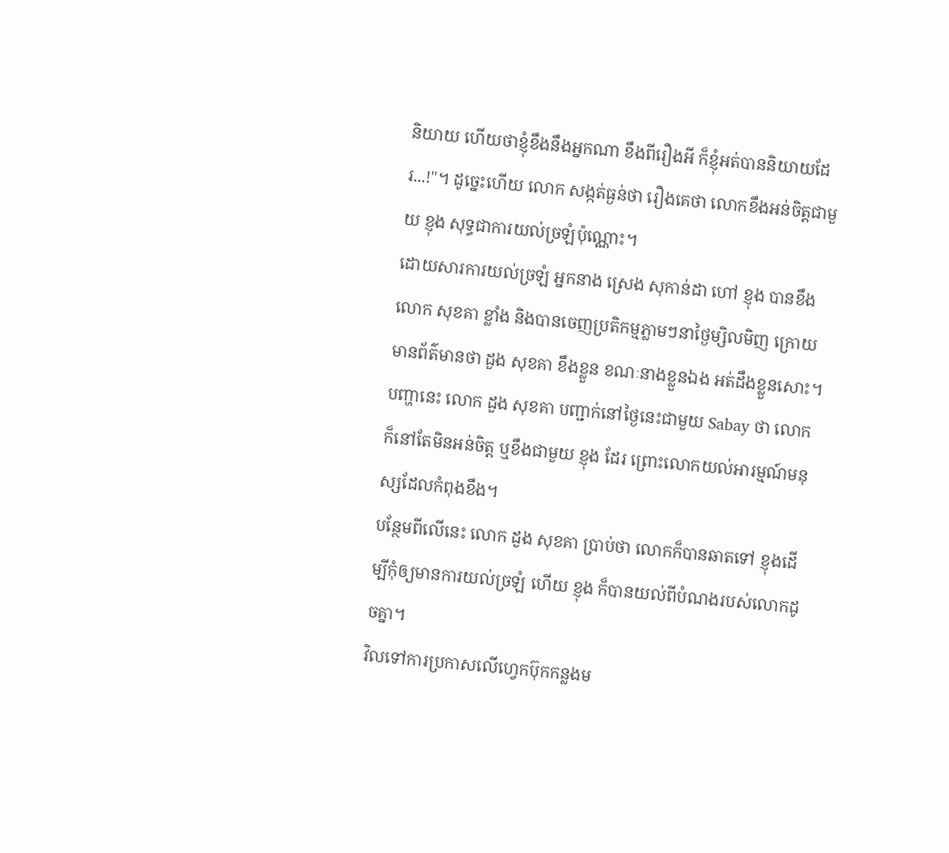និយាយ ហើយថាខ្ញុំខឹងនឹងអ្នកណា ខឹងពីរឿងអី ក៏ខ្ញុំអត់បាននិយាយដែរ...!"។ ដូច្នេះហើយ លោក សង្កត់ធ្ងន់ថា រឿងគេថា លោកខឹងអន់ចិត្តជាមួយ ខ្ញុង សុទ្ធជាការយល់ច្រឡំប៉ុណ្ណោះ។
ដោយសារការយល់ច្រឡំ អ្នកនាង ស្រេង សុកាន់ដា ហៅ ខ្ញុង បានខឹងលោក សុខគា ខ្លាំង និងបានចេញប្រតិកម្មភ្លាមៗនាថ្ងៃម្សិលមិញ ក្រោយមានព័ត៌មានថា ដួង សុខគា ខឹងខ្លួន ខណៈនាងខ្លួនឯង អត់ដឹងខ្លួនសោះ។ បញ្ហានេះ លោក ដួង សុខគា បញ្ជាក់នៅថ្ងៃនេះជាមួយ Sabay ថា លោកក៏នៅតែមិនអន់ចិត្ត ឬខឹងជាមួយ ខ្ញុង ដែរ ព្រោះលោកយល់អារម្មណ៍មនុស្សដែលកំពុងខឹង។
បន្ថែមពីលើនេះ លោក ដួង សុខគា ប្រាប់ថា លោកក៏បានឆាតទៅ ខ្ញុងដើម្បីកុំឲ្យមានការយល់ច្រឡំ ហើយ ខ្ញុង ក៏បានយល់ពីបំណងរបស់លោកដូចគ្នា។
វិលទៅការប្រកាសលើហ្វេកប៊ុកកន្លងម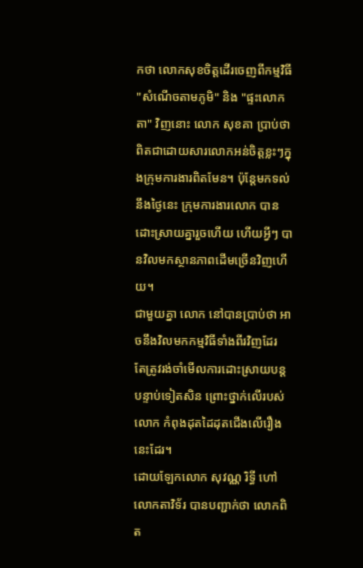កថា លោកសុខចិត្តដើរចេញពីកម្មវិធី "សំណើចតាមភូមិ" និង "ផ្ទះលោកតា" វិញនោះ លោក សុខគា ប្រាប់ថា ពិតជាដោយសារលោកអន់ចិត្តខ្លះៗក្នុងក្រុមការងារពិតមែន។ ប៉ុន្តែមកទល់នឹងថ្ងៃនេះ ក្រុមការងារលោក បានដោះស្រាយគ្នារួចហើយ ហើយអ្វីៗ បានវិលមកស្ថានភាពដើមច្រើនវិញហើយ។
ជាមួយគ្នា លោក នៅបានប្រាប់ថា អាចនឹងវិលមកកម្មវិធីទាំងពីរវិញដែរ តែត្រូវរង់ចាំមើលការដោះស្រាយបន្តបន្ទាប់ទៀតសិន ព្រោះថ្នាក់លើរបស់លោក កំពុងដុតដៃដុតជើងលើរឿងនេះដែរ។
ដោយឡែកលោក សុវណ្ណ រិទ្ធី ហៅលោកតាវិទ័រ បានបញ្ជាក់ថា លោកពិត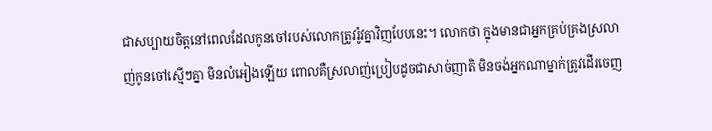ជាសប្បាយចិត្តនៅពេលដែលកូនចៅរបស់លោកត្រូវរ៉ូវគ្នាវិញបែបនេះ។ លោកថា ក្នុងមានជាអ្នកគ្រប់គ្រងស្រលាញ់កូនចៅស្មើៗគ្នា មិនលំអៀងឡើយ ពោលគឺស្រលាញ់ប្រៀបដូចជាសាច់ញាតិ មិនចង់អ្នកណាម្នាក់ត្រូវដើរចេញ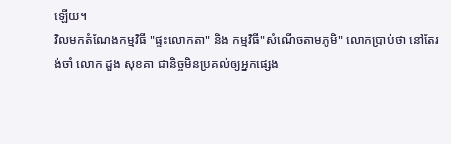ឡើយ។
វិលមកតំណែងកម្មវិធី "ផ្ទះលោកតា" និង កម្មវិធី"សំណើចតាមភូមិ" លោកប្រាប់ថា នៅតែរង់ចាំ លោក ដួង សុខគា ជានិច្ចមិនប្រគល់ឲ្យអ្នកផ្សេង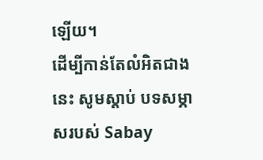ឡើយ។
ដើម្បីកាន់តែលំអិតជាងនេះ សូមស្ដាប់ បទសម្ភាសរបស់ Sabay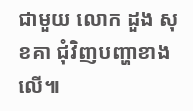ជាមួយ លោក ដួង សុខគា ជុំវិញបញ្ហាខាងលើ៕